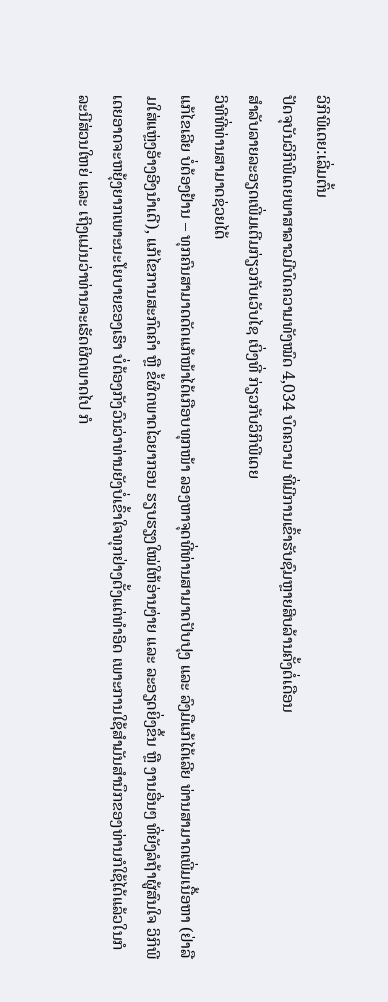ວິກິພີເດຍ:ເລີ່ມຕົ້ນ
ປັດຈຸບັນວິກິພີເດຍພາສາລາວມີບົດຄວາມທັງໝົດ 4,034 ບົດຄວາມ ທີ່ມີການເຂົ້າຮັບຊົມຫຼາຍສິບລ້ານຄັ້ງຕໍ່ເດືອນ
ສຳລັບລາຍລະອຽດເພີ່ມເຕີມກ່ຽວກັບເວັບໄຊ ເບິ່ງທີ່ ກ່ຽວກັບວິກິພີເດຍ
ວິທີທີ່ທ່ານສາມາດຊ່ວຍໄດ້
ແກ້ໄຂເລີຍ ບໍ່ຕ້ອງຢ້ານ – ທຸກຄົນສາມາດດັດແກ້ໜ້າໄດ້ເກືອບທຸກໜ້າ ລອງຫາຈຸດທີ່ທ່ານສາມາດປັບປຸງ ແລະ ລົງມືແກ້ໄດ້ເລີຍ ທ່ານສາມາດເພີ່ມເນື້ອຫາ (ຢ່າລືມໃສ່ແຫຼ່ງອ້າງອີງນຳເດີ), ແກ້ໄຂການສະກົດຄຳ ຫຼື ຂໍ້ຜິດພາດໄວຍາກອນ ຮຽບຮຽງໃໝ່ໃຫ້ອ່ານງ່າຍ ແລະ ລະອຽດຍິ່ງຂຶ້ນ ຫຼື ງານອື່ນໆ ທີ່ຍັງລໍຖ້າຜູ້ສົນໃຈ ວິກິພີເດຍອາດຈະຫຍຸ້ງຍາກເພາະນະໂຍບາຍຂອງເຮົາ ບໍ່ຕ້ອງກັງວົນວ່າທ່ານຍັງບໍ່ເຂົ້າໃຈທຸກຢ່າງຕັ້ງແຕ່ທຳອິດ ເພາະການໃຊ້ສຳມັນສຳນຶກຂອງທ່ານກໍໃຊ້ໄດ້ແລ້ວໃນກໍລະນີສ່ວນໃຫຍ່ ແລະ ເຖິງແມ່ນວ່າທ່ານຈະເຮັດຜິດພາດໄປ ກໍ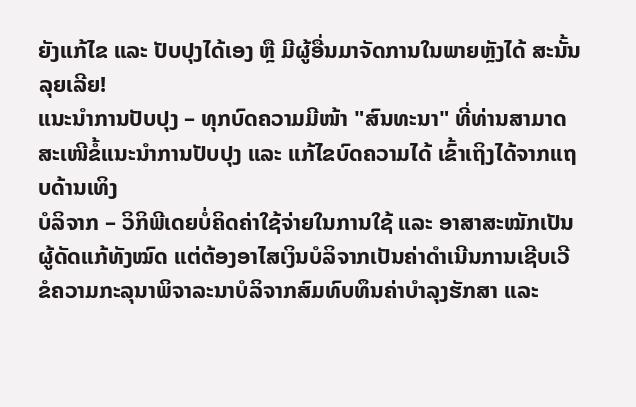ຍັງແກ້ໄຂ ແລະ ປັບປຸງໄດ້ເອງ ຫຼື ມີຜູ້ອື່ນມາຈັດການໃນພາຍຫຼັງໄດ້ ສະນັ້ນ ລຸຍເລີຍ!
ແນະນໍາການປັບປຸງ – ທຸກບົດຄວາມມີໜ້າ "ສົນທະນາ" ທີ່ທ່ານສາມາດສະເໜີຂໍ້ແນະນຳການປັບປຸງ ແລະ ແກ້ໄຂບົດຄວາມໄດ້ ເຂົ້າເຖິງໄດ້ຈາກແຖບດ້ານເທິງ
ບໍລິຈາກ – ວິກິພີເດຍບໍ່ຄິດຄ່າໃຊ້ຈ່າຍໃນການໃຊ້ ແລະ ອາສາສະໝັກເປັນຜູ້ດັດແກ້ທັງໝົດ ແຕ່ຕ້ອງອາໄສເງິນບໍລິຈາກເປັນຄ່າດຳເນີນການເຊີບເວີ ຂໍຄວາມກະລຸນາພິຈາລະນາບໍລິຈາກສົມທົບທຶນຄ່າບຳລຸງຮັກສາ ແລະ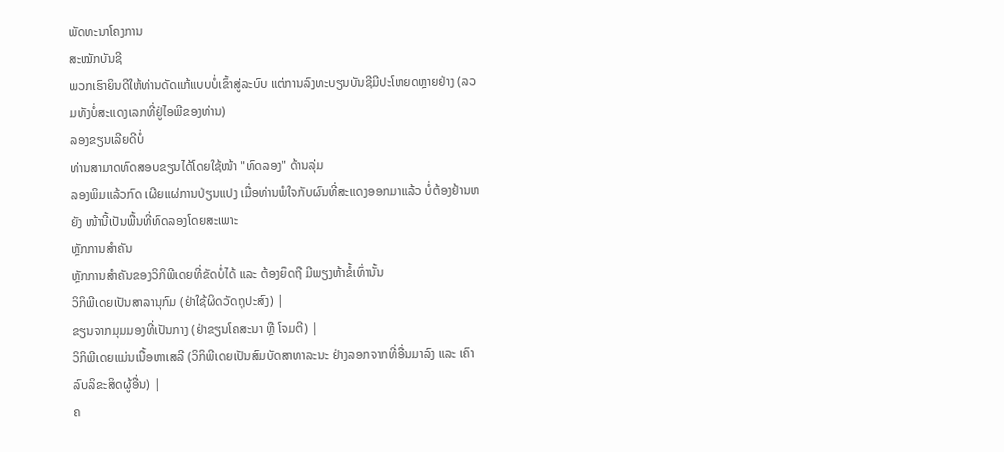ພັດທະນາໂຄງການ
ສະໝັກບັນຊີ
ພວກເຮົາຍິນດີໃຫ້ທ່ານດັດແກ້ແບບບໍ່ເຂົ້າສູ່ລະບົບ ແຕ່ການລົງທະບຽນບັນຊີມີປະໂຫຍດຫຼາຍຢ່າງ (ລວມທັງບໍ່ສະແດງເລກທີ່ຢູ່ໄອພີຂອງທ່ານ)
ລອງຂຽນເລີຍດີບໍ່
ທ່ານສາມາດທົດສອບຂຽນໄດ້ໂດຍໃຊ້ໜ້າ "ທົດລອງ" ດ້ານລຸ່ມ
ລອງພິມແລ້ວກົດ ເຜີຍແຜ່ການປ່ຽນແປງ ເມື່ອທ່ານພໍໃຈກັບຜົນທີ່ສະແດງອອກມາແລ້ວ ບໍ່ຕ້ອງຢ້ານຫຍັງ ໜ້ານີ້ເປັນພື້ນທີ່ທົດລອງໂດຍສະເພາະ
ຫຼັກການສຳຄັນ
ຫຼັກການສຳຄັນຂອງວິກິພີເດຍທີ່ຂັດບໍ່ໄດ້ ແລະ ຕ້ອງຍຶດຖື ມີພຽງຫ້າຂໍ້ເທົ່ານັ້ນ
ວິກິພີເດຍເປັນສາລານຸກົມ (ຢ່າໃຊ້ຜິດວັດຖຸປະສົງ) |
ຂຽນຈາກມຸມມອງທີ່ເປັນກາງ (ຢ່າຂຽນໂຄສະນາ ຫຼື ໂຈມຕີ) |
ວິກິພີເດຍແມ່ນເນື້ອຫາເສລີ (ວິກິພີເດຍເປັນສົມບັດສາທາລະນະ ຢ່າງລອກຈາກທີ່ອື່ນມາລົງ ແລະ ເຄົາລົບລິຂະສິດຜູ້ອື່ນ) |
ຄ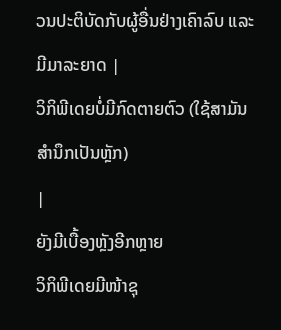ວນປະຕິບັດກັບຜູ້ອື່ນຢ່າງເຄົາລົບ ແລະ ມີມາລະຍາດ |
ວິກິພີເດຍບໍ່ມີກົດຕາຍຕົວ (ໃຊ້ສາມັນສຳນຶກເປັນຫຼັກ)
|
ຍັງມີເບື້ອງຫຼັງອີກຫຼາຍ
ວິກິພີເດຍມີໜ້າຊຸ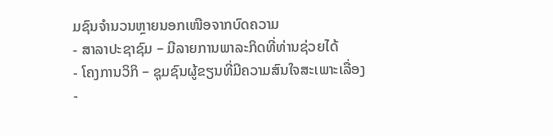ມຊົນຈຳນວນຫຼາຍນອກເໜືອຈາກບົດຄວາມ
- ສາລາປະຊາຊົມ – ມີລາຍການພາລະກິດທີ່ທ່ານຊ່ວຍໄດ້
- ໂຄງການວິກິ – ຊຸມຊົນຜູ້ຂຽນທີ່ມີຄວາມສົນໃຈສະເພາະເລື່ອງ
-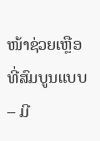ໜ້າຊ່ວຍເຫຼືອທີ່ສົມບູນແບບ – ມີ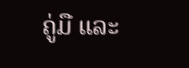ຄູ່ມື ແລະ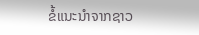ຂໍ້ແນະນຳຈາກຊາວ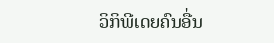ວິກິພີເດຍຄົນອື່ນ